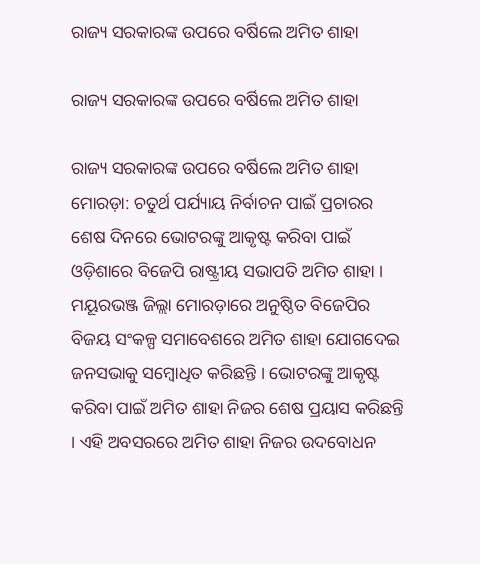ରାଜ୍ୟ ସରକାରଙ୍କ ଉପରେ ବର୍ଷିଲେ ଅମିତ ଶାହା

ରାଜ୍ୟ ସରକାରଙ୍କ ଉପରେ ବର୍ଷିଲେ ଅମିତ ଶାହା

ରାଜ୍ୟ ସରକାରଙ୍କ ଉପରେ ବର୍ଷିଲେ ଅମିତ ଶାହା
ମୋରଡ଼ା: ଚତୁର୍ଥ ପର୍ଯ୍ୟାୟ ନିର୍ବାଚନ ପାଇଁ ପ୍ରଚାରର ଶେଷ ଦିନରେ ଭୋଟରଙ୍କୁ ଆକୃଷ୍ଟ କରିବା ପାଇଁ ଓଡ଼ିଶାରେ ବିଜେପି ରାଷ୍ଟ୍ରୀୟ ସଭାପତି ଅମିତ ଶାହା । ମୟୂରଭଞ୍ଜ ଜିଲ୍ଲା ମୋରଡ଼ାରେ ଅନୁଷ୍ଠିତ ବିଜେପିର ବିଜୟ ସଂକଳ୍ପ ସମାବେଶରେ ଅମିତ ଶାହା ଯୋଗଦେଇ ଜନସଭାକୁ ସମ୍ବୋଧିତ କରିଛନ୍ତି । ଭୋଟରଙ୍କୁ ଆକୃଷ୍ଟ କରିବା ପାଇଁ ଅମିତ ଶାହା ନିଜର ଶେଷ ପ୍ରୟାସ କରିଛନ୍ତି । ଏହି ଅବସରରେ ଅମିତ ଶାହା ନିଜର ଉଦବୋଧନ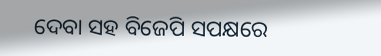ଦେବା ସହ ବିଜେପି ସପକ୍ଷରେ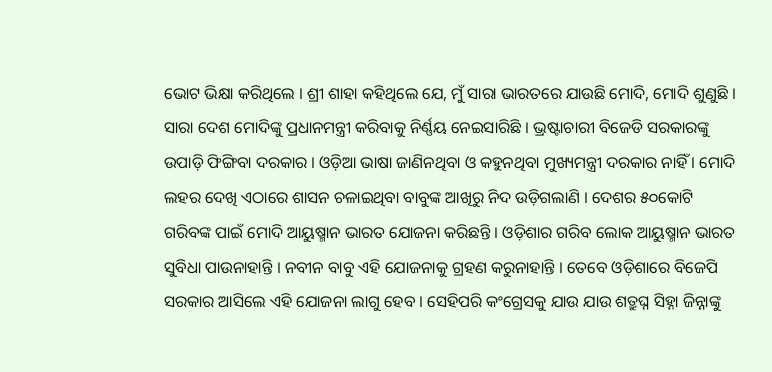ଭୋଟ ଭିକ୍ଷା କରିଥିଲେ । ଶ୍ରୀ ଶାହା କହିଥିଲେ ଯେ, ମୁଁ ସାରା ଭାରତରେ ଯାଉଛି ମୋଦି, ମୋଦି ଶୁଣୁଛି । ସାରା ଦେଶ ମୋଦିଙ୍କୁ ପ୍ରଧାନମନ୍ତ୍ରୀ କରିବାକୁ ନିର୍ଣ୍ଣୟ ନେଇସାରିଛି । ଭ୍ରଷ୍ଟାଚାରୀ ବିଜେଡି ସରକାରଙ୍କୁ ଉପାଡ଼ି ଫିଙ୍ଗିବା ଦରକାର । ଓଡ଼ିଆ ଭାଷା ଜାଣିନଥିବା ଓ କହୁନଥିବା ମୁଖ୍ୟମନ୍ତ୍ରୀ ଦରକାର ନାହିଁ । ମୋଦି ଲହର ଦେଖି ଏଠାରେ ଶାସନ ଚଳାଇଥିବା ବାବୁଙ୍କ ଆଖିରୁ ନିଦ ଉଡ଼ିଗଲାଣି । ଦେଶର ୫୦କୋଟି ଗରିବଙ୍କ ପାଇଁ ମୋଦି ଆୟୁଷ୍ମାନ ଭାରତ ଯୋଜନା କରିଛନ୍ତି । ଓଡ଼ିଶାର ଗରିବ ଲୋକ ଆୟୁଷ୍ମାନ ଭାରତ ସୁବିଧା ପାଉନାହାନ୍ତି । ନବୀନ ବାବୁ ଏହି ଯୋଜନାକୁ ଗ୍ରହଣ କରୁନାହାନ୍ତି । ତେବେ ଓଡ଼ିଶାରେ ବିଜେପି ସରକାର ଆସିଲେ ଏହି ଯୋଜନା ଲାଗୁ ହେବ । ସେହିପରି କଂଗ୍ରେସକୁ ଯାଉ ଯାଉ ଶତ୍ରୁଘ୍ନ ସିହ୍ନା ଜିନ୍ନାଙ୍କୁ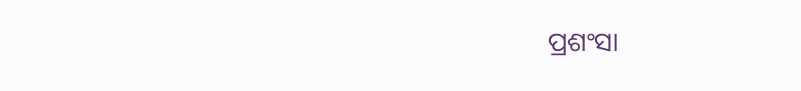ପ୍ରଶଂସା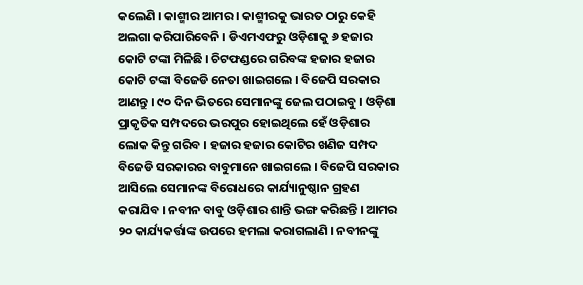କଲେଣି । କାଶ୍ମୀର ଆମର । କାଶ୍ମୀରକୁ ଭାରତ ଠାରୁ କେହି ଅଲଗା କରିପାରିବେନି । ଡିଏମଏଫରୁ ଓଡ଼ିଶାକୁ ୬ ହଜାର କୋଟି ଟଙ୍କା ମିଳିଛି । ଚିଟଫଣ୍ଡରେ ଗରିବଙ୍କ ହଜାର ହଜାର କୋଟି ଟଙ୍କା ବିଜେଡି ନେତା ଖାଇଗଲେ । ବିଜେପି ସରକାର ଆଣନ୍ତୁ । ୯୦ ଦିନ ଭିତରେ ସେମାନଙ୍କୁ ଜେଲ ପଠାଇବୁ । ଓଡ଼ିଶା ପ୍ରାକୃତିକ ସମ୍ପଦରେ ଭରପୁର ହୋଇଥିଲେ ହେଁ ଓଡ଼ିଶାର ଲୋକ କିନ୍ତୁ ଗରିବ । ହଜାର ହଜାର କୋଟିର ଖଣିଜ ସମ୍ପଦ ବିଜେଡି ସରକାରର ବାବୁମାନେ ଖାଇଗଲେ । ବିଜେପି ସରକାର ଆସିଲେ ସେମାନଙ୍କ ବିରୋଧରେ କାର୍ଯ୍ୟାନୁଷ୍ଠାନ ଗ୍ରହଣ କରାଯିବ । ନବୀନ ବାବୁ ଓଡ଼ିଶାର ଶାନ୍ତି ଭଙ୍ଗ କରିଛନ୍ତି । ଆମର ୨୦ କାର୍ଯ୍ୟକର୍ତ୍ତାଙ୍କ ଉପରେ ହମଲା କରାଗଲାଣି । ନବୀନଙ୍କୁ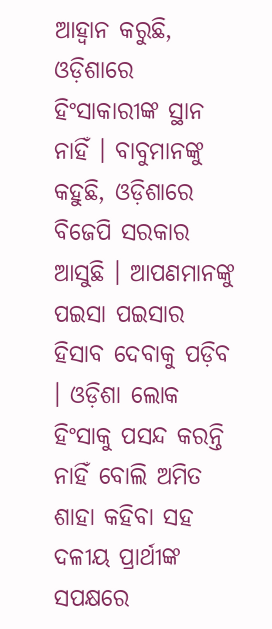ଆହ୍ୱାନ କରୁଛି, ଓଡ଼ିଶାରେ ହିଂସାକାରୀଙ୍କ ସ୍ଥାନ ନାହିଁ । ବାବୁମାନଙ୍କୁ କହୁଛି, ଓଡ଼ିଶାରେ ବିଜେପି ସରକାର ଆସୁଛି । ଆପଣମାନଙ୍କୁ ପଇସା ପଇସାର ହିସାବ ଦେବାକୁ ପଡ଼ିବ । ଓଡ଼ିଶା ଲୋକ ହିଂସାକୁ ପସନ୍ଦ କରନ୍ତି ନାହିଁ ବୋଲି ଅମିତ ଶାହା କହିବା ସହ ଦଳୀୟ ପ୍ରାର୍ଥୀଙ୍କ ସପକ୍ଷରେ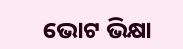ଭୋଟ ଭିକ୍ଷା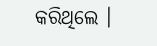କରିଥିଲେ ।